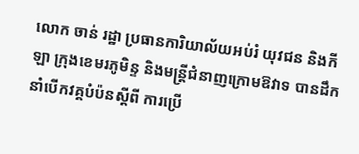លោក ចាន់ រដ្ឋា ប្រធានការិយាល័យអប់រំ យុវជន និងកីឡា ក្រុងខេមរភូមិន្ទ និងមន្ត្រីជំនាញក្រោមឱវាទ បានដឹកនាំបើកវគ្គបំប៉នស្តីពី ការប្រើ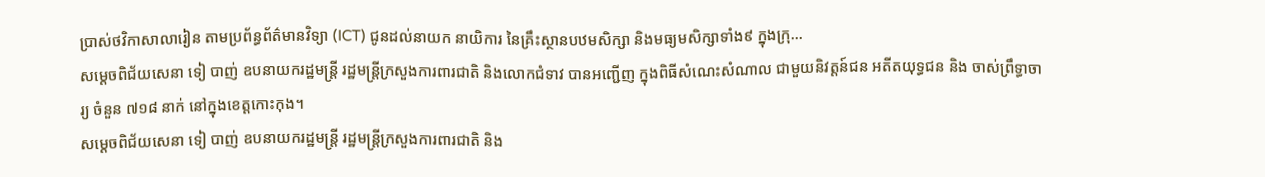ប្រាស់ថវិកាសាលារៀន តាមប្រព័ន្ធព័ត៌មានវិទ្យា (ICT) ជូនដល់នាយក នាយិការ នៃគ្រឹះស្ថានបឋមសិក្សា និងមធ្យមសិក្សាទាំង៩ ក្នុងក្រុ...
សម្ដេចពិជ័យសេនា ទៀ បាញ់ ឧបនាយករដ្ឋមន្ត្រី រដ្ឋមន្ត្រីក្រសួងការពារជាតិ និងលោកជំទាវ បានអញ្ជើញ ក្នុងពិធីសំណេះសំណាល ជាមួយនិវត្តន៍ជន អតីតយុទ្ធជន និង ចាស់ព្រឹទ្ធាចារ្យ ចំនួន ៧១៨ នាក់ នៅក្នុងខេត្តកោះកុង។
សម្ដេចពិជ័យសេនា ទៀ បាញ់ ឧបនាយករដ្ឋមន្ត្រី រដ្ឋមន្ត្រីក្រសួងការពារជាតិ និង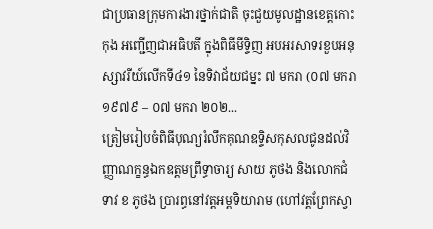ជាប្រធានក្រុមការងារថ្នាក់ជាតិ ចុះជួយមូលដ្ឋានខេត្តកោះកុង អញ្ជើញជាអធិបតី ក្នុងពិធីមីទ្ទិញ អបអរសាទរខួបអនុស្សាវរីយ៍លើកទី៤១ នៃទិវាជ័យជម្នះ ៧ មករា (០៧ មករា ១៩៧៩ – ០៧ មករា ២០២...
ត្រៀមរៀបចំពិធីបុណ្យរំលឹកគុណឧទ្ទិសកុសលជូនដល់វិញ្ញាណក្ខន្ធឯកឧត្តមព្រឹទ្ធាចារ្យ សាយ ភូថង និងលោកជំទាវ ខ ភូថង ប្រារព្ធនៅវត្តអម្ពទិយារាម (ហៅវត្តព្រែកស្វា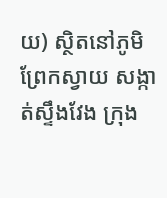យ) ស្ថិតនៅភូមិព្រែកស្វាយ សង្កាត់ស្ទឹងវែង ក្រុង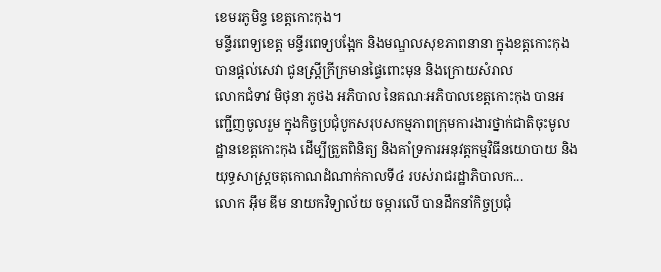ខេមរភូមិន្ទ ខេត្តកោះកុង។
មន្ទីរពេទ្យខេត្ត មន្ទីរពេទ្យបង្អែក និងមណ្ឌលសុខភាពនានា ក្នុងខត្តកោះកុង បានផ្តល់សេវា ជូនស្ត្រីក្រីក្រមានផ្ទៃពោះមុន និងក្រោយសំរាល
លោកជំទាវ មិថុនា ភូថង អភិបាល នៃគណៈអភិបាលខេត្តកោះកុង បានអញ្ជើញចូលរួម ក្នុងកិច្ចប្រជុំបូកសរុបសកម្មភាពក្រុមការងារថ្នាក់ជាតិចុះមូលដ្ឋានខេត្តកោះកុង ដើម្បីត្រួតពិនិត្យ និងគាំទ្រការអនុវត្តកម្មវិធីនយោបាយ និងយុទ្ធសាស្ត្រចតុកោណដំណាក់កាលទី៤ របស់រាជរដ្ឋាភិបាលក...
លោក អ៊ឹម ឌីម នាយកវិទ្យាល័យ ចម្ការលើ បានដឹកនាំកិច្ចប្រជុំ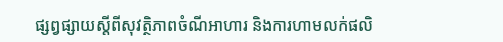ផ្សព្វផ្សាយស្តីពីសុវត្ថិភាពចំណីអាហារ និងការហាមលក់ផលិ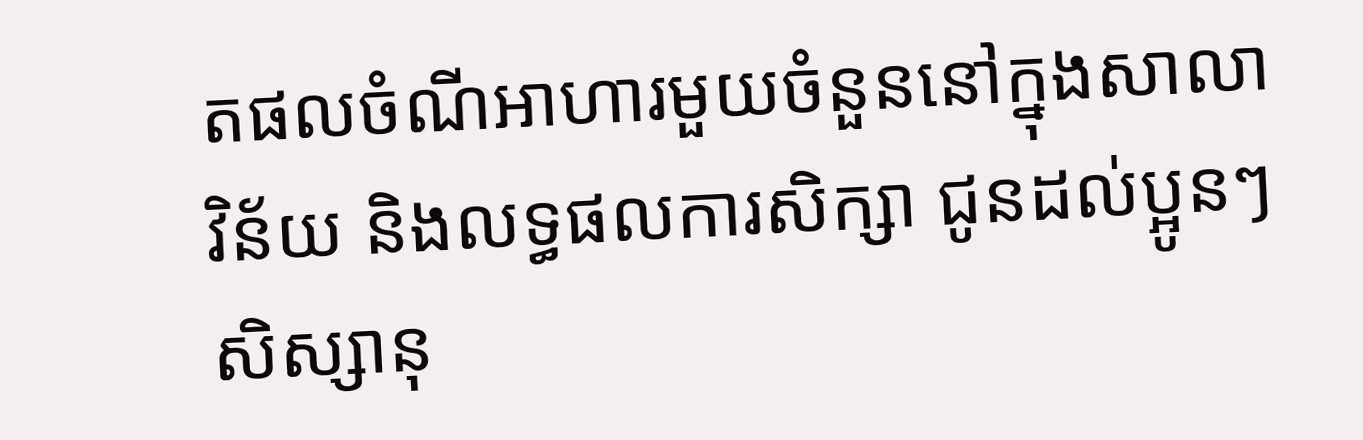តផលចំណីអាហារមួយចំនួននៅក្នុងសាលា វិន័យ និងលទ្ធផលការសិក្សា ជូនដល់ប្អូនៗសិស្សានុ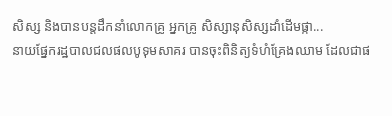សិស្ស និងបានបន្តដឹកនាំលោកគ្រូ អ្នកគ្រូ សិស្សានុសិស្សដាំដើមផ្កា...
នាយផ្នែករដ្ឋបាលជលផលបូទុមសាគរ បានចុះពិនិត្យទំហំគ្រែងឈាម ដែលជាផ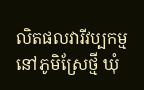លិតផលវារីវប្បកម្ម នៅភូមិស្រែថ្មី ឃុំ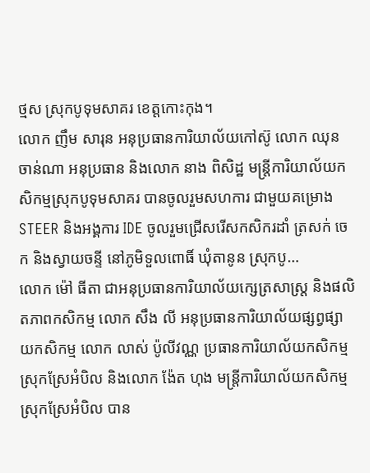ថ្មស ស្រុកបូទុមសាគរ ខេត្តកោះកុង។
លោក ញឹម សារុន អនុប្រធានការិយាល័យកៅស៊ូ លោក ឈុន ចាន់ណា អនុប្រធាន និងលោក នាង ពិសិដ្ឋ មន្រ្តីការិយាល័យកសិកម្មស្រុកបូទុមសាគរ បានចូលរួមសហការ ជាមួយគម្រោង STEER និងអង្គការ IDE ចូលរួមជ្រើសរើសកសិករដាំ ត្រសក់ ចេក និងស្វាយចន្ទី នៅភូមិទួលពោធិ៍ ឃុំតានូន ស្រុកបូ...
លោក ម៉ៅ ធីតា ជាអនុប្រធានការិយាល័យក្សេត្រសាស្ត្រ និងផលិតភាពកសិកម្ម លោក សឹង លី អនុប្រធានការិយាល័យផ្សព្វផ្សាយកសិកម្ម លោក លាស់ ប៉ូលីវណ្ណ ប្រធានការិយាល័យកសិកម្មស្រុកស្រែអំបិល និងលោក ង៉ែត ហុង មន្រ្តីការិយាល័យកសិកម្មស្រុកស្រែអំបិល បាន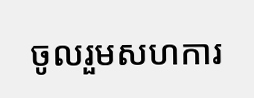ចូលរួមសហការ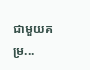ជាមួយគម្រ...